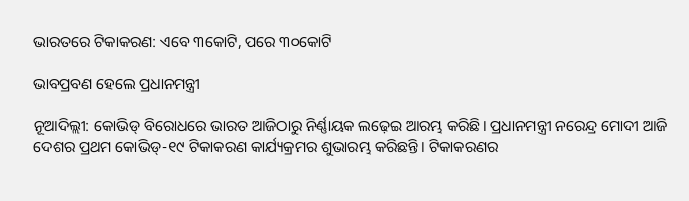ଭାରତରେ ଟିକାକରଣ: ଏବେ ୩କୋଟି, ପରେ ୩୦କୋଟି

ଭାବପ୍ରବଣ ହେଲେ ପ୍ରଧାନମନ୍ତ୍ରୀ

ନୂଆଦିଲ୍ଲୀ: କୋଭିଡ୍‌ ବିରୋଧରେ ଭାରତ ଆଜିଠାରୁ ନିର୍ଣ୍ଣାୟକ ଲଢ଼େଇ ଆରମ୍ଭ କରିଛି। ପ୍ରଧାନମନ୍ତ୍ରୀ ନରେନ୍ଦ୍ର ମୋଦୀ ଆଜି ଦେଶର ପ୍ରଥମ କୋଭିଡ୍‌-୧୯ ଟିକାକରଣ କାର୍ଯ୍ୟକ୍ରମର ଶୁଭାରମ୍ଭ କରିଛନ୍ତି। ଟିକାକରଣର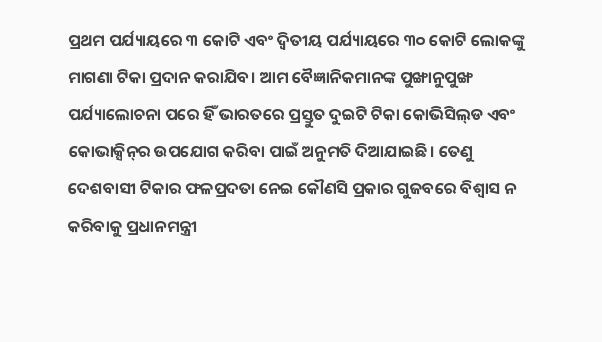ପ୍ରଥମ ପର୍ଯ୍ୟାୟରେ ୩ କୋଟି ଏବଂ ଦ୍ବିତୀୟ ପର୍ଯ୍ୟାୟରେ ୩୦ କୋଟି ଲୋକଙ୍କୁ ମାଗଣା ଟିକା ପ୍ରଦାନ କରାଯିବ। ଆମ ବୈଜ୍ଞାନିକମାନଙ୍କ ପୁଙ୍ଖାନୁପୁଙ୍ଖ ପର୍ଯ୍ୟାଲୋଚନା ପରେ ହିଁ ଭାରତରେ ପ୍ରସ୍ତୁତ ଦୁଇଟି ଟିକା କୋଭିସିଲ୍‌ଡ ଏବଂ କୋଭାକ୍ସିନ୍‌ର ଉପଯୋଗ କରିବା ପାଇଁ ଅନୁମତି ଦିଆଯାଇଛି। ତେଣୁ ଦେଶବାସୀ ଟିକାର ଫଳପ୍ରଦତା ନେଇ କୌଣସି ପ୍ରକାର ଗୁଜବରେ ବିଶ୍ବାସ ନ କରିବାକୁ ପ୍ରଧାନମନ୍ତ୍ରୀ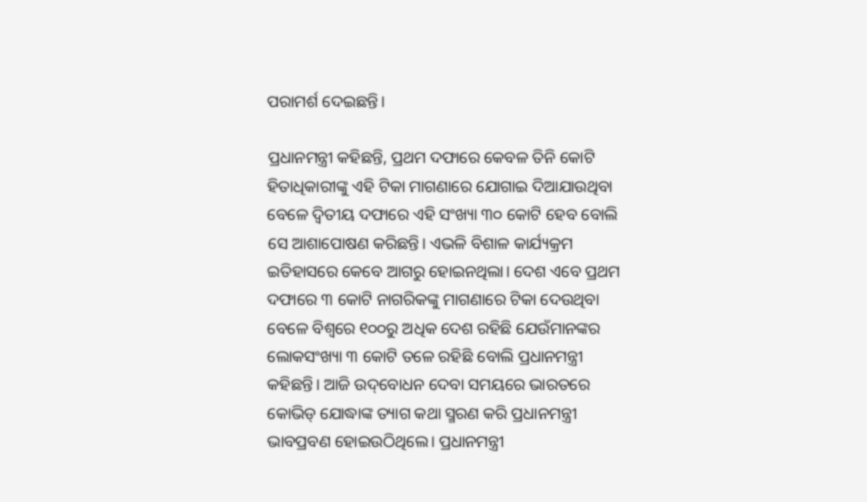ପରାମର୍ଶ ଦେଇଛନ୍ତି।

ପ୍ରଧାନମନ୍ତ୍ରୀ କହିଛନ୍ତି, ପ୍ରଥମ ଦଫାରେ କେବଳ ତିନି କୋଟି ହିତାଧିକାରୀଙ୍କୁ ଏହି ଟିକା ମାଗଣାରେ ଯୋଗାଇ ଦିଆଯାଉଥିବା ବେଳେ ଦ୍ବିତୀୟ ଦଫାରେ ଏହି ସଂଖ୍ୟା ୩୦ କୋଟି ହେବ ବୋଲି ସେ ଆଶାପୋଷଣ କରିଛନ୍ତି। ଏଭଳି ବିଶାଳ କାର୍ଯ୍ୟକ୍ରମ ଇତିହାସରେ କେବେ ଆଗରୁ ହୋଇନଥିଲା। ଦେଶ ଏବେ ପ୍ରଥମ ଦଫାରେ ୩ କୋଟି ନାଗରିକଙ୍କୁ ମାଗଣାରେ ଟିକା ଦେଉଥିବା ବେଳେ ବିଶ୍ବରେ ୧୦୦ରୁ ଅଧିକ ଦେଶ ରହିଛି ଯେଉଁମାନଙ୍କର ଲୋକସଂଖ୍ୟା ୩ କୋଟି ତଳେ ରହିଛି ବୋଲି ପ୍ରଧାନମନ୍ତ୍ରୀ କହିଛନ୍ତି। ଆଜି ଉଦ୍‌ବୋଧନ ଦେବା ସମୟରେ ଭାରତରେ କୋଭିଡ୍‌ ଯୋଦ୍ଧାଙ୍କ ତ୍ୟାଗ କଥା ସ୍ମରଣ କରି ପ୍ରଧାନମନ୍ତ୍ରୀ ଭାବପ୍ରବଣ ହୋଇଉଠିଥିଲେ। ପ୍ରଧାନମନ୍ତ୍ରୀ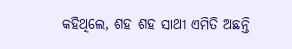କହିଥିଲେ, ଶହ ଶହ ସାଥୀ ଏମିତି ଅଛନ୍ତି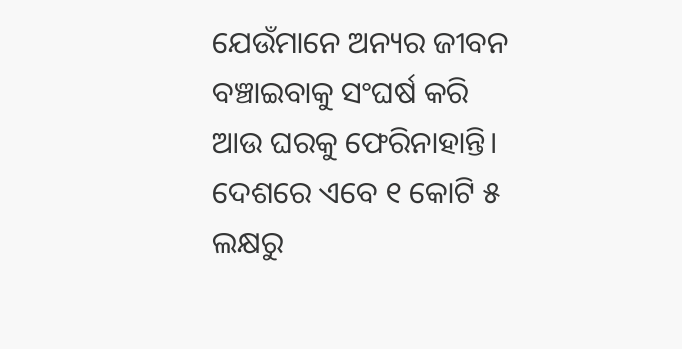ଯେଉଁମାନେ ଅନ୍ୟର ଜୀବନ ବଞ୍ଚାଇବାକୁ ସଂଘର୍ଷ କରି ଆଉ ଘରକୁ ଫେରିନାହାନ୍ତି। ଦେଶରେ ଏବେ ୧ କୋଟି ୫ ଲକ୍ଷରୁ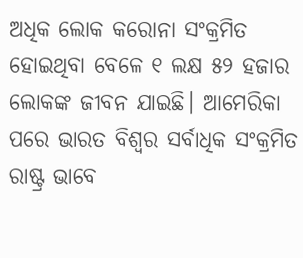ଅଧିକ ଲୋକ କରୋନା ସଂକ୍ରମିତ ହୋଇଥିବା ବେଳେ ୧ ଲକ୍ଷ ୫୨ ହଜାର ଲୋକଙ୍କ ଜୀବନ ଯାଇଛି। ଆମେରିକା ପରେ ଭାରତ ବିଶ୍ବର ସର୍ବାଧିକ ସଂକ୍ରମିତ ରାଷ୍ଟ୍ର ଭାବେ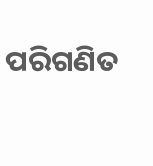ପରିଗଣିତ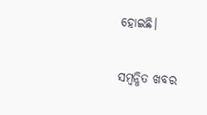ହୋଇଛି।

ସମ୍ବନ୍ଧିତ ଖବର